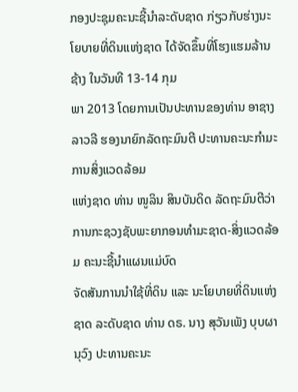ກອງປະຊຸມຄະນະຊີ້ນຳລະດັບຊາດ ກ່ຽວກັບຮ່າງນະໂຍບາຍທີ່ດິນແຫ່ງຊາດ ໄດ້ຈັດຂຶ້ນທີ່ໂຮງແຮມລ້ານຊ້າງ ໃນວັນທີ 13-14 ກຸມ
ພາ 2013 ໂດຍການເປັນປະທານຂອງທ່ານ ອາຊາງ ລາວລີ ຮອງນາຍົກລັດຖະມົນຕີ ປະທານຄະນະກຳມະການສິ່ງແວດລ້ອມ
ແຫ່ງຊາດ ທ່ານ ໜູລິນ ສິນບັນດິດ ລັດຖະມົນຕີວ່າການກະຊວງຊັບພະຍາກອນທຳມະຊາດ-ສິ່ງແວດລ້ອມ ຄະນະຊີ້ນຳແຜນແມ່ບົດ
ຈັດສັນການນຳໃຊ້ທີ່ດິນ ແລະ ນະໂຍບາຍທີ່ດິນແຫ່ງຊາດ ລະດັບຊາດ ທ່ານ ດຣ. ນາງ ສຸວັນເພັງ ບຸບຜານຸວົງ ປະທານຄະນະ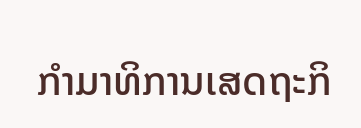ກຳມາທິການເສດຖະກິ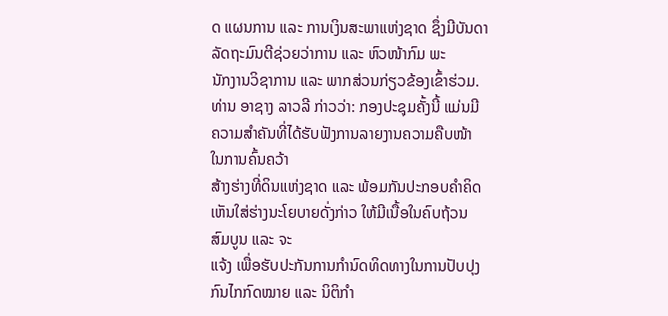ດ ແຜນການ ແລະ ການເງິນສະພາແຫ່ງຊາດ ຊຶ່ງມີບັນດາລັດຖະມົນຕີຊ່ວຍວ່າການ ແລະ ຫົວໜ້າກົມ ພະ
ນັກງານວິຊາການ ແລະ ພາກສ່ວນກ່ຽວຂ້ອງເຂົ້າຮ່ວມ.
ທ່ານ ອາຊາງ ລາວລີ ກ່າວວ່າ: ກອງປະຊຸມຄັ້ງນີ້ ແມ່ນມີຄວາມສຳຄັນທີ່ໄດ້ຮັບຟັງການລາຍງານຄວາມຄືບໜ້າ ໃນການຄົ້ນຄວ້າ
ສ້າງຮ່າງທີ່ດິນແຫ່ງຊາດ ແລະ ພ້ອມກັນປະກອບຄຳຄິດເຫັນໃສ່ຮ່າງນະໂຍບາຍດັ່ງກ່າວ ໃຫ້ມີເນື້ອໃນຄົບຖ້ວນ ສົມບູນ ແລະ ຈະ
ແຈ້ງ ເພື່ອຮັບປະກັນການກຳນົດທິດທາງໃນການປັບປຸງກົນໄກກົດໝາຍ ແລະ ນິຕິກຳ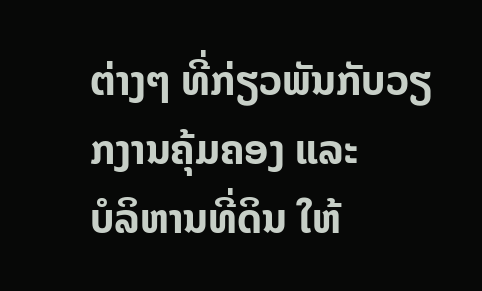ຕ່າງໆ ທີ່ກ່ຽວພັນກັບວຽກງານຄຸ້ມຄອງ ແລະ
ບໍລິຫານທີ່ດິນ ໃຫ້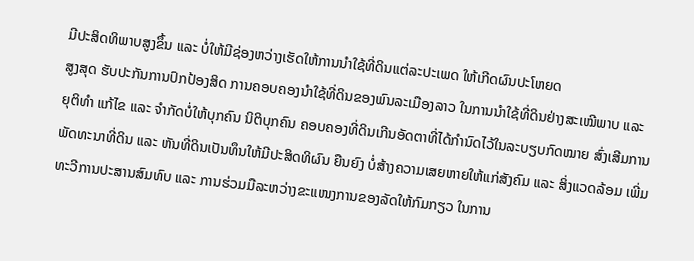ມີປະສິດທິພາບສູງຂຶ້ນ ແລະ ບໍ່ໃຫ້ມີຊ່ອງຫວ່າງເຮັດໃຫ້ການນຳໃຊ້ທີ່ດິນແຕ່ລະປະເພດ ໃຫ້ເກີດຜົນປະໂຫຍດ
ສູງສຸດ ຮັບປະກັນການປົກປ້ອງສິດ ການຄອບຄອງນຳໃຊ້ທີ່ດິນຂອງພົນລະເມືອງລາວ ໃນການນຳໃຊ້ທີ່ດິນຢ່າງສະເໝີພາບ ແລະ
ຍຸຕິທຳ ແກ້ໄຂ ແລະ ຈຳກັດບໍ່ໃຫ້ບຸກຄົນ ນິຕິບຸກຄົນ ຄອບຄອງທີ່ດິນເກີນອັດຕາທີ່ໄດ້ກຳນົດໄວ້ໃນລະບຽບກົດໝາຍ ສົ່ງເສີມການ
ພັດທະນາທີ່ດິນ ແລະ ຫັນທີ່ດິນເປັນທຶນໃຫ້ມີປະສິດທິຜົນ ຍືນຍົງ ບໍ່ສ້າງຄວາມເສຍຫາຍໃຫ້ແກ່ສັງຄົມ ແລະ ສິ່ງແວດລ້ອມ ເພີ່ມ
ທະວີການປະສານສົມທົບ ແລະ ການຮ່ວມມືລະຫວ່າງຂະແໜງການຂອງລັດໃຫ້ກົມກຽວ ໃນການ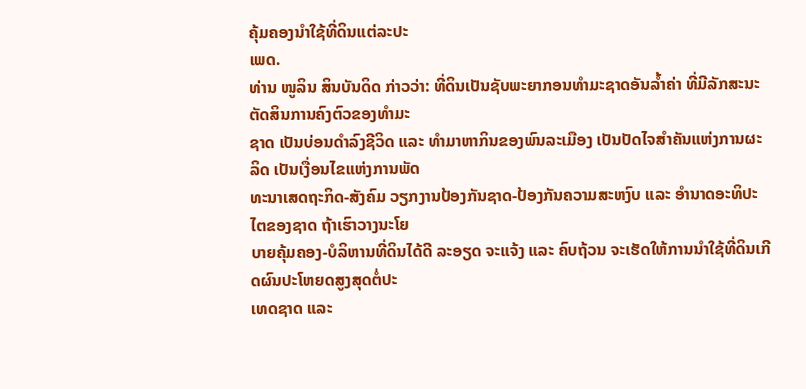ຄຸ້ມຄອງນຳໃຊ້ທີ່ດິນແຕ່ລະປະ
ເພດ.
ທ່ານ ໜູລິນ ສິນບັນດິດ ກ່າວວ່າ: ທີ່ດິນເປັນຊັບພະຍາກອນທຳມະຊາດອັນລ້ຳຄ່າ ທີ່ມີລັກສະນະຕັດສິນການຄົງຕົວຂອງທຳມະ
ຊາດ ເປັນບ່ອນດຳລົງຊີວິດ ແລະ ທຳມາຫາກິນຂອງພົນລະເມືອງ ເປັນປັດໄຈສຳຄັນແຫ່ງການຜະລິດ ເປັນເງື່ອນໄຂແຫ່ງການພັດ
ທະນາເສດຖະກິດ-ສັງຄົມ ວຽກງານປ້ອງກັນຊາດ-ປ້ອງກັນຄວາມສະຫງົບ ແລະ ອຳນາດອະທິປະໄຕຂອງຊາດ ຖ້າເຮົາວາງນະໂຍ
ບາຍຄຸ້ມຄອງ-ບໍລິຫານທີ່ດິນໄດ້ດີ ລະອຽດ ຈະແຈ້ງ ແລະ ຄົບຖ້ວນ ຈະເຮັດໃຫ້ການນຳໃຊ້ທີ່ດິນເກີດຜົນປະໂຫຍດສູງສຸດຕໍ່ປະ
ເທດຊາດ ແລະ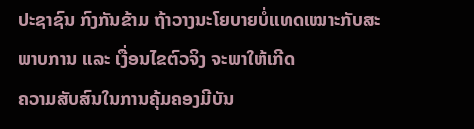ປະຊາຊົນ ກົງກັນຂ້າມ ຖ້າວາງນະໂຍບາຍບໍ່ແທດເໝາະກັບສະພາບການ ແລະ ເງື່ອນໄຂຕົວຈິງ ຈະພາໃຫ້ເກີດ
ຄວາມສັບສົນໃນການຄຸ້ມຄອງມີບັນ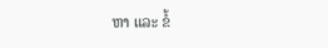ຫາ ແລະ ຂໍ້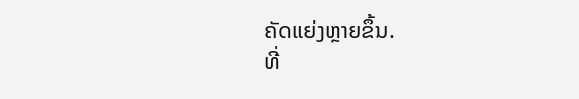ຄັດແຍ່ງຫຼາຍຂຶ້ນ.
ທີ່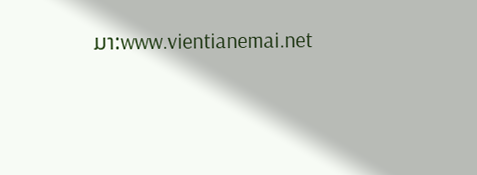ມາ:www.vientianemai.net